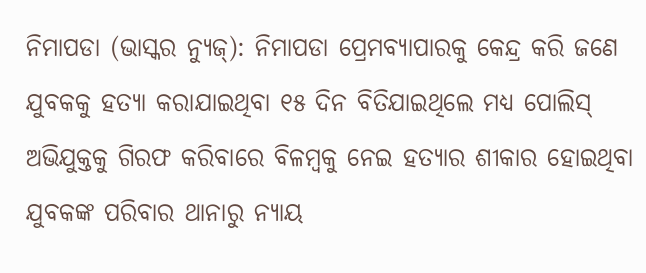ନିମାପଡା (ଭାସ୍କର ନ୍ୟୁଜ୍): ନିମାପଡା ପ୍ରେମବ୍ୟାପାରକୁ କେନ୍ଦ୍ର କରି ଜଣେ ଯୁବକକୁ ହତ୍ୟା କରାଯାଇଥିବା ୧୫ ଦିନ ବିତିଯାଇଥିଲେ ମଧ୍ୟ ପୋଲିସ୍ ଅଭିଯୁକ୍ତକୁ ଗିରଫ କରିବାରେ ବିଳମ୍ବକୁ ନେଇ ହତ୍ୟାର ଶୀକାର ହୋଇଥିବା ଯୁବକଙ୍କ ପରିବାର ଥାନାରୁ ନ୍ୟାୟ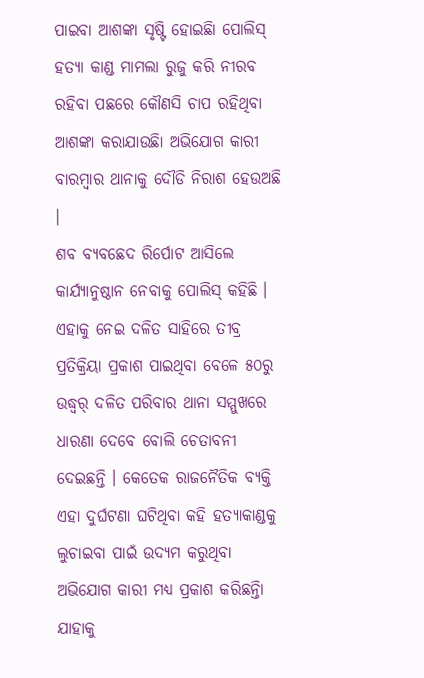ପାଇବା ଆଶଙ୍କା ସୃଷ୍ଟି ହୋଇଛିା ପୋଲିସ୍ ହତ୍ୟା କାଣ୍ଡ ମାମଲା ରୁଜୁ କରି ନୀରବ ରହିବା ପଛରେ କୌଣସି ଚାପ ରହିଥିବା ଆଶଙ୍କା କରାଯାଉଛିା ଅଭିଯୋଗ କାରୀ ବାରମ୍ବାର ଥାନାକୁ ଦୌଡି ନିରାଶ ହେଉଅଛି ।
ଶବ ବ୍ୟବଛେଦ ରିର୍ପୋଟ ଆସିଲେ କାର୍ଯ୍ୟାନୁଷ୍ଠାନ ନେବାକୁ ପୋଲିସ୍ କହିଛି । ଏହାକୁ ନେଇ ଦଳିତ ସାହିରେ ତୀବ୍ର ପ୍ରତିକ୍ରିୟା ପ୍ରକାଶ ପାଇଥିବା ବେଳେ ୫୦ରୁ ଉଦ୍ଧ୍ୱର୍ ଦଳିତ ପରିବାର ଥାନା ସମ୍ମୁଖରେ ଧାରଣା ଦେବେ ବୋଲି ଚେତାବନୀ ଦେଇଛନ୍ତି । କେତେକ ରାଜନୈତିକ ବ୍ୟକ୍ତି ଏହା ଦୁର୍ଘଟଣା ଘଟିଥିବା କହି ହତ୍ୟାକାଣ୍ଡକୁ ଲୁଚାଇବା ପାଇଁ ଉଦ୍ୟମ କରୁଥିବା ଅଭିଯୋଗ କାରୀ ମଧ୍ୟ ପ୍ରକାଶ କରିଛନ୍ତିା ଯାହାକୁ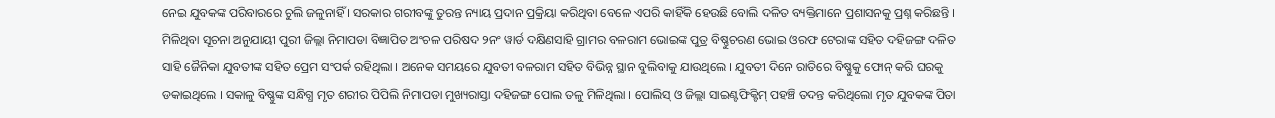ନେଇ ଯୁବକଙ୍କ ପରିବାରରେ ଚୁଲି ଜଳୁନାହିଁ । ସରକାର ଗରୀବଙ୍କୁ ତୁରନ୍ତ ନ୍ୟାୟ ପ୍ରଦାନ ପ୍ରକ୍ରିୟା କରିଥିବା ବେଳେ ଏପରି କାହିଁକି ହେଉଛି ବୋଲି ଦଳିତ ବ୍ୟକ୍ତିମାନେ ପ୍ରଶାସନକୁ ପ୍ରଶ୍ନ କରିଛନ୍ତି ।
ମିଳିଥିବା ସୂଚନା ଅନୁଯାୟୀ ପୁରୀ ଜିଲ୍ଲା ନିମାପଡା ବିଜ୍ଞାପିତ ଅଂଚଳ ପରିଷଦ ୨ନଂ ୱାର୍ଡ ଦକ୍ଷିଣସାହି ଗ୍ରାମର ବଳରାମ ଭୋଇଙ୍କ ପୁତ୍ର ବିଷ୍ଣୁଚରଣ ଭୋଇ ଓରଫ ଟେରାଙ୍କ ସହିତ ଦହିଜଙ୍ଗ ଦଳିତ ସାହି ଜୈନିକା ଯୁବତୀଙ୍କ ସହିତ ପ୍ରେମ ସଂପର୍କ ରହିଥିଲା । ଅନେକ ସମୟରେ ଯୁବତୀ ବଳରାମ ସହିତ ବିଭିନ୍ନ ସ୍ଥାନ ବୁଲିବାକୁ ଯାଉଥିଲେ । ଯୁବତୀ ଦିନେ ରାତିରେ ବିଷ୍ଣୁକୁ ଫୋନ୍ କରି ଘରକୁ ଡକାଇଥିଲେ । ସକାଳୁ ବିଷ୍ଣୁଙ୍କ ସନ୍ଧିଗ୍ଧ ମୃତ ଶରୀର ପିପିଲି ନିମାପଡା ମୁଖ୍ୟରାସ୍ତା ଦହିଜଙ୍ଗ ପୋଲ ତଳୁ ମିଳିଥିଲା । ପୋଲିସ୍ ଓ ଜିଲ୍ଲା ସାଇଣ୍ଟଫିକ୍ଟିମ୍ ପହଞ୍ଚି ତଦନ୍ତ କରିଥିଲୋ ମୃତ ଯୁବକଙ୍କ ପିତା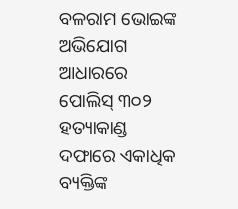ବଳରାମ ଭୋଇଙ୍କ ଅଭିଯୋଗ ଆଧାରରେ ପୋଲିସ୍ ୩୦୨ ହତ୍ୟାକାଣ୍ଡ ଦଫାରେ ଏକାଧିକ ବ୍ୟକ୍ତିଙ୍କ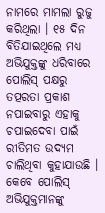ନାମରେ ମାମଲା ରୁଜୁ କରିଥିଲା । ୧୫ ଦିନ ବିତିଯାଇଥିଲେ ମଧ୍ୟ ଅଭିଯୁକ୍ତଙ୍କୁ ଧରିବାରେ ପୋଲିସ୍ ପକ୍ଷରୁ ତତ୍ପରତା ପ୍ରକାଶ ନପାଇବାରୁ ଏହାକୁ ଚପାଇଦେବା ପାଇଁ ରୀତିମତ ଉଦ୍ୟମ ଚାଲିଥିବା କୁହାଯାଉଛି । କେବେ ପୋଲିସ୍ ଅଭିଯୁକ୍ତମାନଙ୍କୁ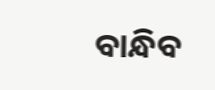ବାନ୍ଧିବ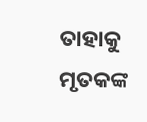ତାହାକୁ ମୃତକଙ୍କ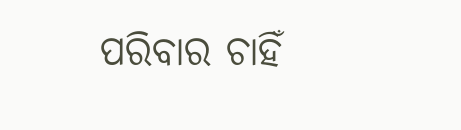ପରିବାର ଚାହିଁ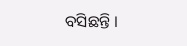ବସିଛନ୍ତି ।